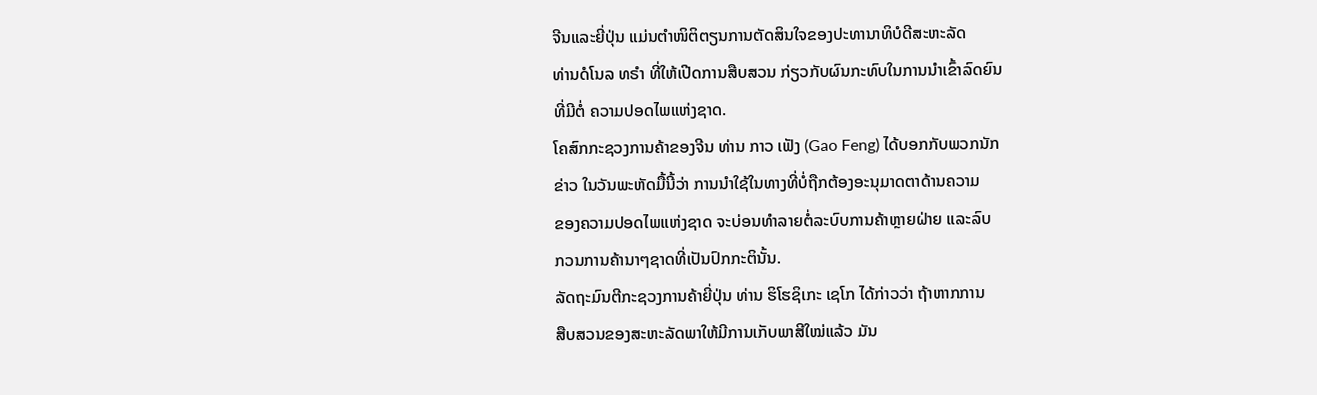ຈີນແລະຍີ່ປຸ່ນ ແມ່ນຕຳໜິຕິຕຽນການຕັດສິນໃຈຂອງປະທານາທິບໍດີສະຫະລັດ
ທ່ານດໍໂນລ ທຣຳ ທີ່ໃຫ້ເປີດການສືບສວນ ກ່ຽວກັບຜົນກະທົບໃນການນຳເຂົ້າລົດຍົນ
ທີ່ມີຕໍ່ ຄວາມປອດໄພແຫ່ງຊາດ.
ໂຄສົກກະຊວງການຄ້າຂອງຈີນ ທ່ານ ກາວ ເຟັງ (Gao Feng) ໄດ້ບອກກັບພວກນັກ
ຂ່າວ ໃນວັນພະຫັດມື້ນີ້ວ່າ ການນຳໃຊ້ໃນທາງທີ່ບໍ່ຖືກຕ້ອງອະນຸມາດຕາດ້ານຄວາມ
ຂອງຄວາມປອດໄພແຫ່ງຊາດ ຈະບ່ອນທຳລາຍຕໍ່ລະບົບການຄ້າຫຼາຍຝ່າຍ ແລະລົບ
ກວນການຄ້ານາໆຊາດທີ່ເປັນປົກກະຕິນັ້ນ.
ລັດຖະມົນຕີກະຊວງການຄ້າຍີ່ປຸ່ນ ທ່ານ ຮິໂຮຊິເກະ ເຊໂກ ໄດ້ກ່າວວ່າ ຖ້າຫາກການ
ສືບສວນຂອງສະຫະລັດພາໃຫ້ມີການເກັບພາສີໃໝ່ແລ້ວ ມັນ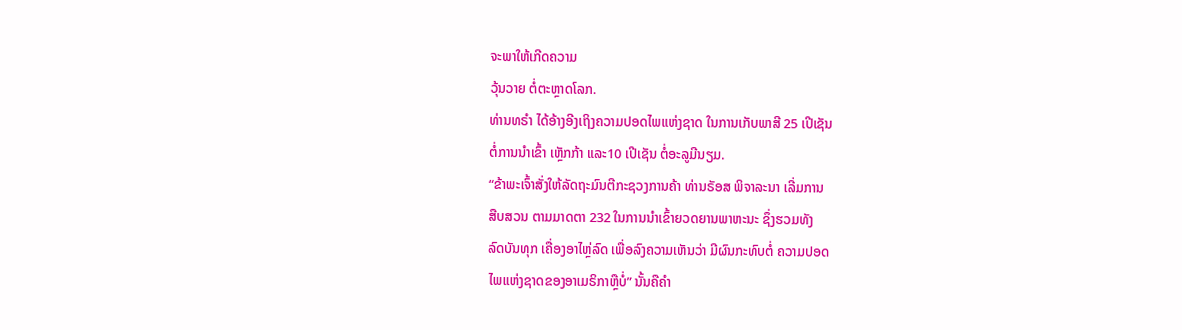ຈະພາໃຫ້ເກີດຄວາມ
ວຸ້ນວາຍ ຕໍ່ຕະຫຼາດໂລກ.
ທ່ານທຣຳ ໄດ້ອ້າງອີງເຖິງຄວາມປອດໄພແຫ່ງຊາດ ໃນການເກັບພາສີ 25 ເປີເຊັນ
ຕໍ່ການນຳເຂົ້າ ເຫຼັກກ້າ ແລະ10 ເປີເຊັນ ຕໍ່ອະລູມີນຽມ.
“ຂ້າພະເຈົ້າສັ່ງໃຫ້ລັດຖະມົນຕີກະຊວງການຄ້າ ທ່ານຣັອສ ພິຈາລະນາ ເລີ່ມການ
ສືບສວນ ຕາມມາດຕາ 232 ໃນການນຳເຂົ້າຍວດຍານພາຫະນະ ຊຶ່ງຮວມທັງ
ລົດບັນທຸກ ເຄື່ອງອາໄຫຼ່ລົດ ເພື່ອລົງຄວາມເຫັນວ່າ ມີຜົນກະທົບຕໍ່ ຄວາມປອດ
ໄພແຫ່ງຊາດຂອງອາເມຣິກາຫຼືບໍ່” ນັ້ນຄືຄຳ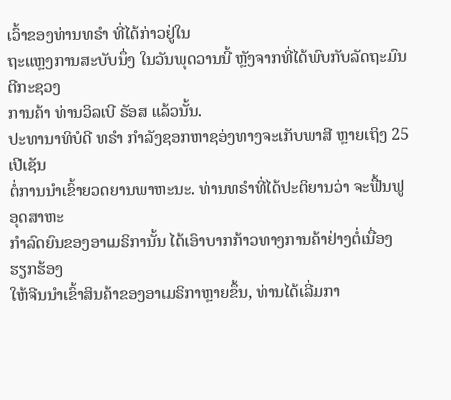ເວົ້າຂອງທ່ານທຣຳ ທີ່ໄດ້ກ່າວຢູ່ໃນ
ຖະແຫຼງການສະບັບນຶ່ງ ໃນວັນພຸດວານນີ້ ຫຼັງຈາກທີ່ໄດ້ພົບກັບລັດຖະມົນຕີກະຊວງ
ການຄ້າ ທ່ານວິລເບີ ຣັອສ ແລ້ວນັ້ນ.
ປະທານາທິບໍດີ ທຣຳ ກຳລັງຊອກຫາຊອ່ງທາງຈະເກັບພາສີ ຫຼາຍເຖິງ 25 ເປີເຊັນ
ຕໍ່ການນຳເຂົ້າຍວດຍານພາຫະນະ. ທ່ານທຣຳທີ່ໄດ້ປະຕິຍານວ່າ ຈະຟື້ນຟູອຸດສາຫະ
ກຳລົດຍົນຂອງອາເມຣິການັ້ນ ໄດ້ເອົາບາກກ້າວທາງການຄ້າຢ່າງຕໍ່ເນື່ອງ ຮຽກຮ້ອງ
ໃຫ້ຈີນນຳເຂົ້າສິນຄ້າຂອງອາເມຣິກາຫຼາຍຂຶ້ນ, ທ່ານໄດ້ເລີ່ມກາ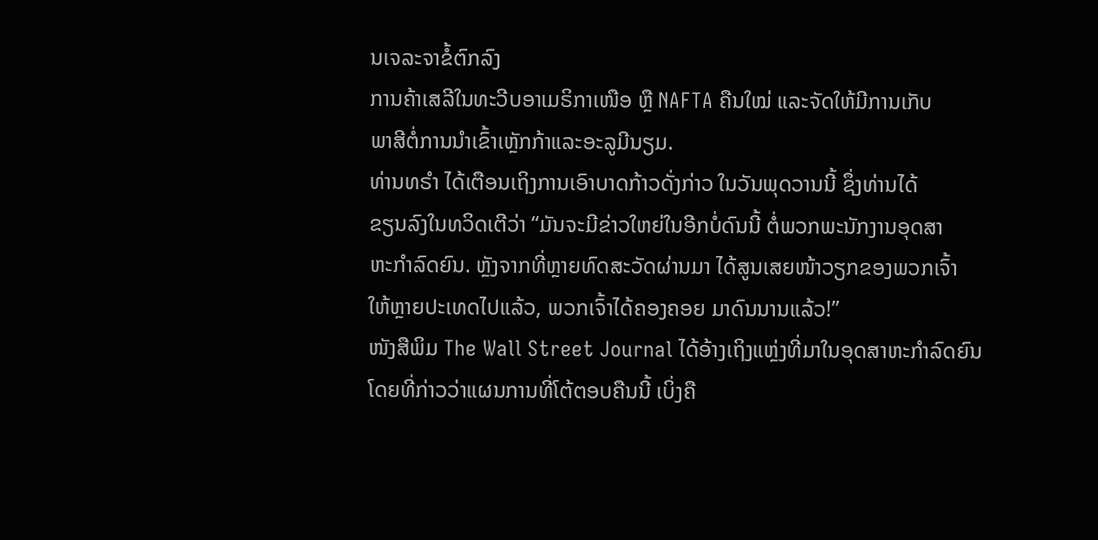ນເຈລະຈາຂໍ້ຕົກລົງ
ການຄ້າເສລີໃນທະວີບອາເມຣິກາເໜືອ ຫຼື NAFTA ຄືນໃໝ່ ແລະຈັດໃຫ້ມີການເກັບ
ພາສີຕໍ່ການນຳເຂົ້າເຫຼັກກ້າແລະອະລູມີນຽມ.
ທ່ານທຣຳ ໄດ້ເຕືອນເຖິງການເອົາບາດກ້າວດັ່ງກ່າວ ໃນວັນພຸດວານນີ້ ຊຶ່ງທ່ານໄດ້
ຂຽນລົງໃນທວິດເຕີວ່າ “ມັນຈະມີຂ່າວໃຫຍ່ໃນອີກບໍ່ດົນນີ້ ຕໍ່ພວກພະນັກງານອຸດສາ
ຫະກຳລົດຍົນ. ຫຼັງຈາກທີ່ຫຼາຍທົດສະວັດຜ່ານມາ ໄດ້ສູນເສຍໜ້າວຽກຂອງພວກເຈົ້າ
ໃຫ້ຫຼາຍປະເທດໄປແລ້ວ, ພວກເຈົ້າໄດ້ຄອງຄອຍ ມາດົນນານແລ້ວ!”
ໜັງສືພິມ The Wall Street Journal ໄດ້ອ້າງເຖິງແຫຼ່ງທີ່ມາໃນອຸດສາຫະກຳລົດຍົນ
ໂດຍທີ່ກ່າວວ່າແຜນການທີ່ໂຕ້ຕອບຄືນນີ້ ເບິ່ງຄື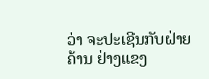ວ່າ ຈະປະເຊີນກັບຝ່າຍຄ້ານ ຢ່າງແຂງ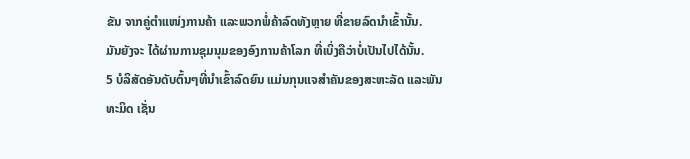ຂັນ ຈາກຄູ່ຕຳແໜ່ງການຄ້າ ແລະພວກພໍ່ຄ້າລົດທັງຫຼາຍ ທີ່ຂາຍລົດນຳເຂົ້ານັ້ນ.
ມັນຍັງຈະ ໄດ້ຜ່ານການຊຸມນຸມຂອງອົງການຄ້າໂລກ ທີ່ເບິ່ງຄືວ່າບໍ່ເປັນໄປໄດ້ນັ້ນ.
5 ບໍລິສັດອັນດັບຕົ້ນໆທີ່ນຳເຂົ້າລົດຍົນ ແມ່ນກຸນແຈສຳຄັນຂອງສະຫະລັດ ແລະພັນ
ທະມິດ ເຊັ່ນ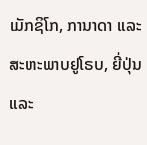ເມັກຊິໂກ, ການາດາ ແລະ ສະຫະພາບຢູໂຣບ, ຍີ່ປຸ່ນ ແລະ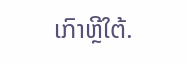ເກົາຫຼີໃຕ້.